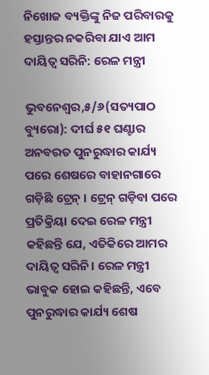ନିଖୋଜ ବ୍ୟକ୍ତିଙ୍କୁ ନିଜ ପରିବାରକୁ ହସ୍ତାନ୍ତର ନକରିବା ଯାଏ ଆମ ଦାୟିତ୍ୱ ସରିନି: ରେଳ ମନ୍ତ୍ରୀ

ଭୁବନେଶ୍ୱର,୫/୬(ସତ୍ୟପାଠ ବ୍ୟୁରୋ): ଦୀର୍ଘ ୫୧ ଘଣ୍ଟାର ଅନବରତ ପୁନରୁଦ୍ଧାର କାର୍ଯ୍ୟ ପରେ ଶେଷରେ ବାହାନଗାରେ ଗଡ଼ିଛି ଟ୍ରେନ୍ । ଟ୍ରେନ୍ ଗଡ଼ିବା ପରେ ପ୍ରତିକ୍ରିୟା ଦେଇ ରେଳ ମନ୍ତ୍ରୀ କହିଛନ୍ତି ଯେ, ଏତିକିରେ ଆମର ଦାୟିତ୍ୱ ସରିନି। ରେଳ ମନ୍ତ୍ରୀ ଭାବୁକ ହୋଇ କହିଛନ୍ତି, ଏବେ ପୁନରୁଦ୍ଧାର କାର୍ଯ୍ୟ ଶେଷ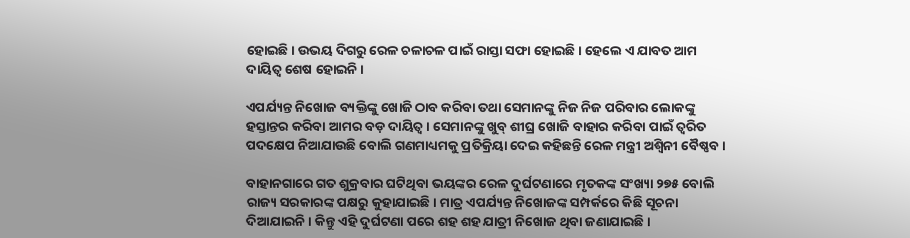ହୋଇଛି। ଉଭୟ ଦିଗରୁ ରେଳ ଚଳାଚଳ ପାଇଁ ରାସ୍ତା ସଫା ହୋଇଛି। ହେଲେ ଏ ଯାବତ ଆମ ଦାୟିତ୍ୱ ଶେଷ ହୋଇନି।

ଏପର୍ଯ୍ୟନ୍ତ ନିଖୋଜ ବ୍ୟକ୍ତିଙ୍କୁ ଖୋଜି ଠାବ କରିବା ତଥା ସେମାନଙ୍କୁ ନିଜ ନିଜ ପରିବାର ଲୋକଙ୍କୁ ହସ୍ତାନ୍ତର କରିବା ଆମର ବଡ଼ ଦାୟିତ୍ୱ । ସେମାନଙ୍କୁ ଖୁବ୍‌ ଶୀଘ୍ର ଖୋଜି ବାହାର କରିବା ପାଇଁ ତ୍ୱରିତ ପଦକ୍ଷେପ ନିଆଯାଉଛି ବୋଲି ଗଣମାଧ୍ୟମକୁ ପ୍ରତିକ୍ରିୟା ଦେଇ କହିଛନ୍ତି ରେଳ ମନ୍ତ୍ରୀ ଅଶ୍ୱିନୀ ବୈଷ୍ଣବ ।

ବାହାନଗାରେ ଗତ ଶୁକ୍ରବାର ଘଟିଥିବା ଭୟଙ୍କର ରେଳ ଦୁର୍ଘଟଣାରେ ମୃତକଙ୍କ ସଂଖ୍ୟା ୨୭୫ ବୋଲି ରାଜ୍ୟ ସରକାରଙ୍କ ପକ୍ଷରୁ କୁହାଯାଇଛି। ମାତ୍ର ଏପର୍ଯ୍ୟନ୍ତ ନିଖୋଜଙ୍କ ସମ୍ପର୍କରେ କିଛି ସୂଚନା ଦିଆଯାଇନି। କିନ୍ତୁ ଏହି ଦୁର୍ଘଟଣା ପରେ ଶହ ଶହ ଯାତ୍ରୀ ନିଖୋଜ ଥିବା ଜଣାଯାଇଛି।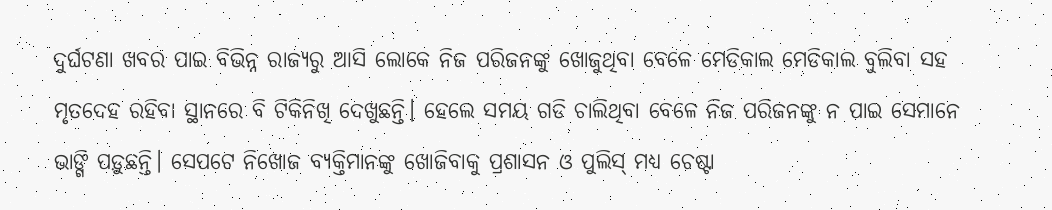ଦୁର୍ଘଟଣା ଖବର ପାଇ ବିଭିନ୍ନ ରାଜ୍ୟରୁ ଆସି ଲୋକେ ନିଜ ପରିଜନଙ୍କୁ ଖୋଜୁଥିବା ବେଳେ ମେଡିକାଲ ମେଡିକାଲ ବୁଲିବା ସହ ମୃତଦେହ ରହିବା ସ୍ଥାନରେ ବି ଟିକିନିଖି ଦେଖୁଛନ୍ତି। ହେଲେ ସମୟ ଗଡି ଚାଲିଥିବା ବେଳେ ନିଜ ପରିଜନଙ୍କୁ ନ ପାଇ ସେମାନେ ଭାଙ୍ଗି ପଡ଼ୁଛନ୍ତି। ସେପଟେ ନିଖୋଜ ବ୍ୟକ୍ତିମାନଙ୍କୁ ଖୋଜିବାକୁ ପ୍ରଶାସନ ଓ ପୁଲିସ୍‌ ମଧ୍ୟ ଚେଷ୍ଟା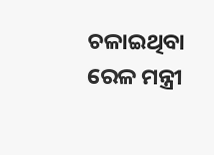ଚଳାଇଥିବା ରେଳ ମନ୍ତ୍ରୀ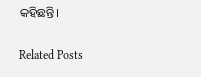କହିଛନ୍ତି।

Related Posts